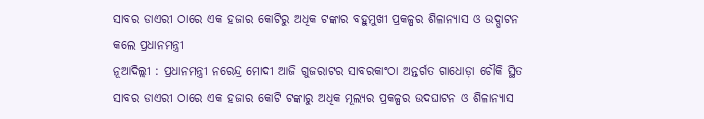ସାବର ଡାଏରୀ ଠାରେ ଏକ ହଜାର କୋଟିରୁ ଅଧିକ ଟଙ୍କାର ବହୁମୁଖୀ ପ୍ରକଳ୍ପର ଶିଳାନ୍ୟାସ ଓ ଉଦ୍ଘାଟନ କଲେ ପ୍ରଧାନମନ୍ତ୍ରୀ
ନୂଆଦିଲ୍ଲୀ : ପ୍ରଧାନମନ୍ତ୍ରୀ ନରେନ୍ଦ୍ର ମୋଦୀ ଆଜି ଗୁଜରାଟର ସାବରକାଂଠା ଅନ୍ତର୍ଗତ ଗାଧୋଡ଼ା ଚୌକି ସ୍ଥିତ ସାବର ଡାଏରୀ ଠାରେ ଏକ ହଜାର କୋଟି ଟଙ୍କାରୁ ଅଧିକ ମୂଲ୍ୟର ପ୍ରକଳ୍ପର ଉଦଘାଟନ ଓ ଶିଳାନ୍ୟାସ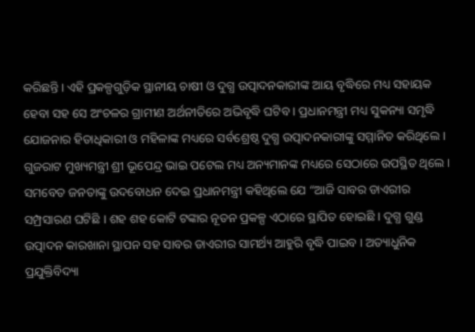କରିଛନ୍ତି । ଏହି ପ୍ରକଳ୍ପଗୁଡ଼ିକ ସ୍ଥାନୀୟ ଚାଷୀ ଓ ଦୁଗ୍ଧ ଉତ୍ପାଦନକାରୀଙ୍କ ଆୟ ବୃଦ୍ଧିରେ ମଧ୍ୟ ସହାୟକ ହେବା ସହ ସେ ଅଂଚଳର ଗ୍ରାମୀଣ ଅର୍ଥନୀତିରେ ଅଭିବୃଦ୍ଧି ଘଟିବ । ପ୍ରଧାନମନ୍ତ୍ରୀ ମଧ୍ୟ ସୁକନ୍ୟା ସମୃଦ୍ଧି ଯୋଜନାର ହିତାଧିକାରୀ ଓ ମହିଳାଙ୍କ ମଧ୍ୟରେ ସର୍ବଶ୍ରେଷ୍ଠ ଦୁଗ୍ଧ ଉତ୍ପାଦନକାରୀଙ୍କୁ ସମ୍ମାନିତ କରିଥିଲେ । ଗୁଜରାଟ ମୁଖ୍ୟମନ୍ତ୍ରୀ ଶ୍ରୀ ଭୂପେନ୍ଦ୍ର ଭାଇ ପଟେଲ ମଧ୍ୟ ଅନ୍ୟମାନଙ୍କ ମଧ୍ୟରେ ସେଠାରେ ଉପସ୍ଥିତ ଥିଲେ ।
ସମବେତ ଜନତାଙ୍କୁ ଉଦବୋଧନ ଦେଇ ପ୍ରଧାନମନ୍ତ୍ରୀ କହିଥିଲେ ଯେ “ଆଜି ସାବର ଡାଏରୀର ସମ୍ପ୍ରସାରଣ ଘଟିଛି । ଶହ ଶହ କୋଟି ଟଙ୍କାର ନୂତନ ପ୍ରକଳ୍ପ ଏଠାରେ ସ୍ଥାପିତ ହୋଇଛି । ଦୁଗ୍ଧ ଗୁଣ୍ଡ ଉତ୍ପାଦନ କାରଖାନା ସ୍ଥାପନ ସହ ସାବର ଡାଏରୀର ସାମର୍ଥ୍ୟ ଆହୁରି ବୃଦ୍ଧି ପାଇବ । ଅତ୍ୟାଧୁନିକ ପ୍ରଯୁକ୍ତିବିଦ୍ୟା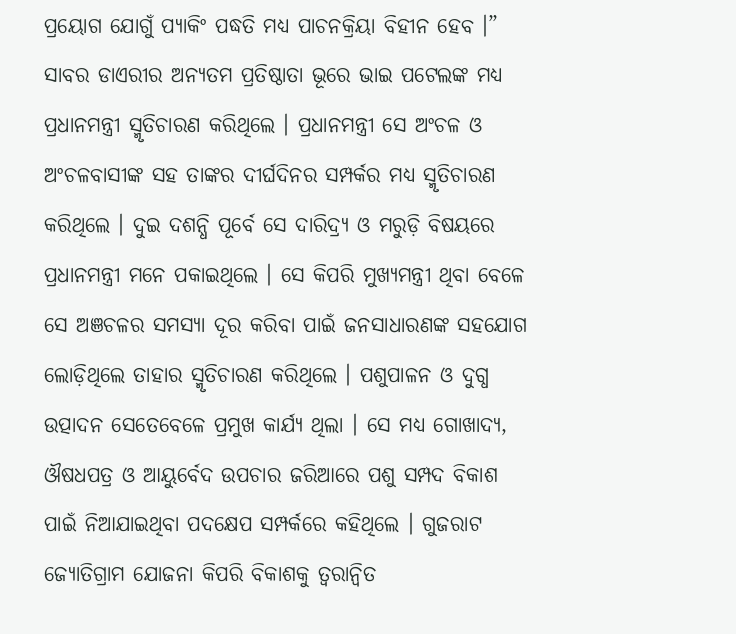ପ୍ରୟୋଗ ଯୋଗୁଁ ପ୍ୟାକିଂ ପଦ୍ଧତି ମଧ୍ୟ ପାଚନକ୍ରିୟା ବିହୀନ ହେବ ।” ସାବର ଡାଏରୀର ଅନ୍ୟତମ ପ୍ରତିଷ୍ଠାତା ଭୂରେ ଭାଇ ପଟେଲଙ୍କ ମଧ୍ୟ ପ୍ରଧାନମନ୍ତ୍ରୀ ସ୍ମୃତିଚାରଣ କରିଥିଲେ । ପ୍ରଧାନମନ୍ତ୍ରୀ ସେ ଅଂଚଳ ଓ ଅଂଚଳବାସୀଙ୍କ ସହ ତାଙ୍କର ଦୀର୍ଘଦିନର ସମ୍ପର୍କର ମଧ୍ୟ ସ୍ମୃତିଚାରଣ କରିଥିଲେ । ଦୁଇ ଦଶନ୍ଧି ପୂର୍ବେ ସେ ଦାରିଦ୍ର୍ୟ ଓ ମରୁଡ଼ି ବିଷୟରେ ପ୍ରଧାନମନ୍ତ୍ରୀ ମନେ ପକାଇଥିଲେ । ସେ କିପରି ମୁଖ୍ୟମନ୍ତ୍ରୀ ଥିବା ବେଳେ ସେ ଅଞଚଳର ସମସ୍ୟା ଦୂର କରିବା ପାଇଁ ଜନସାଧାରଣଙ୍କ ସହଯୋଗ ଲୋଡ଼ିଥିଲେ ତାହାର ସ୍ମୃତିଚାରଣ କରିଥିଲେ । ପଶୁପାଳନ ଓ ଦୁଗ୍ଧ ଉତ୍ପାଦନ ସେତେବେଳେ ପ୍ରମୁଖ କାର୍ଯ୍ୟ ଥିଲା । ସେ ମଧ୍ୟ ଗୋଖାଦ୍ୟ, ଔଷଧପତ୍ର ଓ ଆୟୁର୍ବେଦ ଉପଚାର ଜରିଆରେ ପଶୁ ସମ୍ପଦ ବିକାଶ ପାଇଁ ନିଆଯାଇଥିବା ପଦକ୍ଷେପ ସମ୍ପର୍କରେ କହିଥିଲେ । ଗୁଜରାଟ ଜ୍ୟୋତିଗ୍ରାମ ଯୋଜନା କିପରି ବିକାଶକୁ ତ୍ୱରାନ୍ୱିତ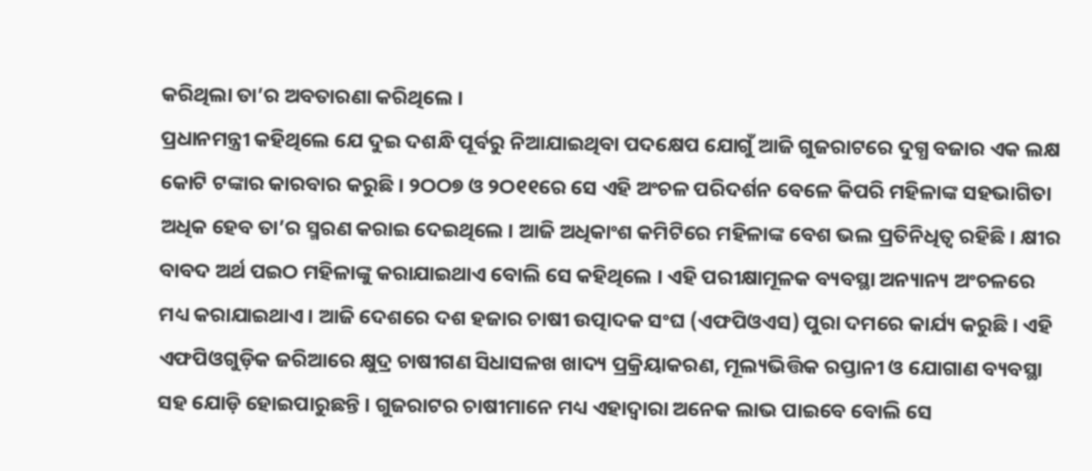କରିଥିଲା ତା’ର ଅବତାରଣା କରିଥିଲେ ।
ପ୍ରଧାନମନ୍ତ୍ରୀ କହିଥିଲେ ଯେ ଦୁଇ ଦଶନ୍ଧି ପୂର୍ବରୁ ନିଆଯାଇଥିବା ପଦକ୍ଷେପ ଯୋଗୁଁ ଆଜି ଗୁଜରାଟରେ ଦୁଗ୍ଧ ବଜାର ଏକ ଲକ୍ଷ କୋଟି ଟଙ୍କାର କାରବାର କରୁଛି । ୨ଠଠ୭ ଓ ୨ଠ୧୧ରେ ସେ ଏହି ଅଂଚଳ ପରିଦର୍ଶନ ବେଳେ କିପରି ମହିଳାଙ୍କ ସହଭାଗିତା ଅଧିକ ହେବ ତା’ର ସ୍ମରଣ କରାଇ ଦେଇଥିଲେ । ଆଜି ଅଧିକାଂଶ କମିଟିରେ ମହିଳାଙ୍କ ବେଶ ଭଲ ପ୍ରତିନିଧିତ୍ୱ ରହିଛି । କ୍ଷୀର ବାବଦ ଅର୍ଥ ପଇଠ ମହିଳାଙ୍କୁ କରାଯାଇଥାଏ ବୋଲି ସେ କହିଥିଲେ । ଏହି ପରୀକ୍ଷାମୂଳକ ବ୍ୟବସ୍ଥା ଅନ୍ୟାନ୍ୟ ଅଂଚଳରେ ମଧ୍ୟ କରାଯାଇଥାଏ । ଆଜି ଦେଶରେ ଦଶ ହଜାର ଚାଷୀ ଉତ୍ପାଦକ ସଂଘ (ଏଫପିଓଏସ) ପୁରା ଦମରେ କାର୍ଯ୍ୟ କରୁଛି । ଏହି ଏଫପିଓଗୁଡ଼ିକ ଜରିଆରେ କ୍ଷୁଦ୍ର ଚାଷୀଗଣ ସିଧାସଳଖ ଖାଦ୍ୟ ପ୍ରକ୍ରିୟାକରଣ, ମୂଲ୍ୟଭିତ୍ତିକ ରପ୍ତାନୀ ଓ ଯୋଗାଣ ବ୍ୟବସ୍ଥା ସହ ଯୋଡ଼ି ହୋଇପାରୁଛନ୍ତି । ଗୁଜରାଟର ଚାଷୀମାନେ ମଧ୍ୟ ଏହାଦ୍ୱାରା ଅନେକ ଲାଭ ପାଇବେ ବୋଲି ସେ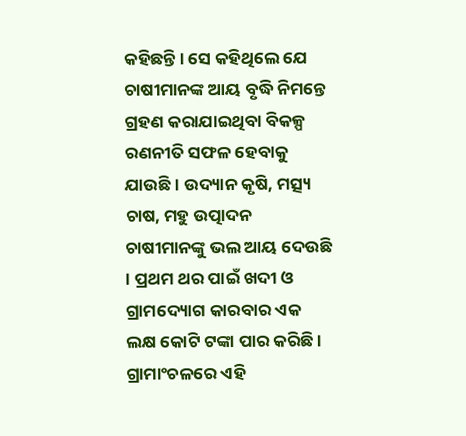କହିଛନ୍ତି । ସେ କହିଥିଲେ ଯେ ଚାଷୀମାନଙ୍କ ଆୟ ବୃଦ୍ଧି ନିମନ୍ତେ ଗ୍ରହଣ କରାଯାଇଥିବା ବିକଳ୍ପ ରଣନୀତି ସଫଳ ହେବାକୁ ଯାଉଛି । ଉଦ୍ୟାନ କୃଷି, ମତ୍ସ୍ୟ ଚାଷ, ମହୁ ଉତ୍ପାଦନ ଚାଷୀମାନଙ୍କୁ ଭଲ ଆୟ ଦେଉଛି । ପ୍ରଥମ ଥର ପାଇଁ ଖଦୀ ଓ ଗ୍ରାମଦ୍ୟୋଗ କାରବାର ଏକ ଲକ୍ଷ କୋଟି ଟଙ୍କା ପାର କରିଛି । ଗ୍ରାମାଂଚଳରେ ଏହି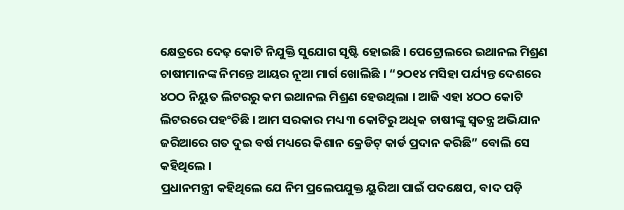କ୍ଷେତ୍ରରେ ଦେଢ଼ କୋଟି ନିଯୁକ୍ତି ସୁଯୋଗ ସୃଷ୍ଟି ହୋଇଛି । ପେଟ୍ରୋଲରେ ଇଥାନଲ ମିଶ୍ରଣ ଚାଷୀମାନଙ୍କ ନିମନ୍ତେ ଆୟର ନୂଆ ମାର୍ଗ ଖୋଲିଛି । “୨ଠ୧୪ ମସିହା ପର୍ଯ୍ୟନ୍ତ ଦେଶରେ ୪ଠଠ ନିୟୁତ ଲିଟରରୁ କମ ଇଥାନଲ ମିଶ୍ରଣ ହେଉଥିଲା । ଆଜି ଏହା ୪ଠଠ କୋଟି ଲିଟରରେ ପହଂଚିଛି । ଆମ ସରକାର ମଧ୍ୟ ୩ କୋଟିରୁ ଅଧିକ ଚାଷୀଙ୍କୁ ସ୍ୱତନ୍ତ୍ର ଅଭିଯାନ ଜରିଆରେ ଗତ ଦୁଇ ବର୍ଷ ମଧ୍ୟରେ କିଶାନ କ୍ରେଡିଟ୍ କାର୍ଡ ପ୍ରଦାନ କରିଛି” ବୋଲି ସେ କହିଥିଲେ ।
ପ୍ରଧାନମନ୍ତ୍ରୀ କହିଥିଲେ ଯେ ନିମ ପ୍ରଲେପଯୁକ୍ତ ୟୁରିଆ ପାଇଁ ପଦକ୍ଷେପ, ବାଦ ପଡ଼ି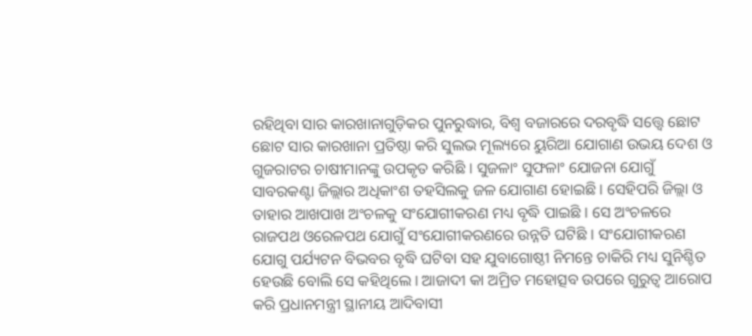ରହିଥିବା ସାର କାରଖାନାଗୁଡ଼ିକର ପୁନରୁଦ୍ଧାର, ବିଶ୍ୱ ବଜାରରେ ଦରବୃଦ୍ଧି ସତ୍ତ୍ୱେ ଛୋଟ ଛୋଟ ସାର କାରଖାନା ପ୍ରତିଷ୍ଠା କରି ସୁଲଭ ମୂଲ୍ୟରେ ୟୁରିଆ ଯୋଗାଣ ଉଭୟ ଦେଶ ଓ ଗୁଜରାଟର ଚାଷୀମାନଙ୍କୁ ଉପକୃତ କରିଛି । ସୁଜଳାଂ ସୁଫଳାଂ ଯୋଜନା ଯୋଗୁଁ ସାବରକଣ୍ଟା ଜିଲ୍ଲାର ଅଧିକାଂଶ ତହସିଲକୁ ଜଳ ଯୋଗାଣ ହୋଇଛି । ସେହିପରି ଜିଲ୍ଲା ଓ ତାହାର ଆଖପାଖ ଅଂଚଳକୁ ସଂଯୋଗୀକରଣ ମଧ୍ୟ ବୃଦ୍ଧି ପାଇଛି । ସେ ଅଂଚଳରେ ରାଜପଥ ଓରେଳପଥ ଯୋଗୁଁ ସଂଯୋଗୀକରଣରେ ଉନ୍ନତି ଘଟିଛି । ସଂଯୋଗୀକରଣ ଯୋଗୁ ପର୍ଯ୍ୟଟନ ବିଭବର ବୃଦ୍ଧି ଘଟିବା ସହ ଯୁବାଗୋଷ୍ଠୀ ନିମନ୍ତେ ଚାକିରି ମଧ୍ୟ ସୁନିଶ୍ଚିତ ହେଉଛି ବୋଲି ସେ କହିଥିଲେ । ଆଜାଦୀ କା ଅମ୍ରିତ ମହୋତ୍ସବ ଉପରେ ଗୁରୁତ୍ୱ ଆରୋପ କରି ପ୍ରଧାନମନ୍ତ୍ରୀ ସ୍ଥାନୀୟ ଆଦିବାସୀ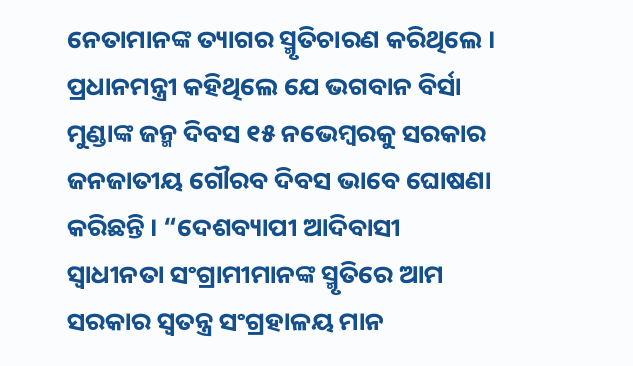ନେତାମାନଙ୍କ ତ୍ୟାଗର ସ୍ମୃତିଚାରଣ କରିଥିଲେ । ପ୍ରଧାନମନ୍ତ୍ରୀ କହିଥିଲେ ଯେ ଭଗବାନ ବିର୍ସା ମୁଣ୍ଡାଙ୍କ ଜନ୍ମ ଦିବସ ୧୫ ନଭେମ୍ବରକୁ ସରକାର ଜନଜାତୀୟ ଗୌରବ ଦିବସ ଭାବେ ଘୋଷଣା କରିଛନ୍ତି । “ଦେଶବ୍ୟାପୀ ଆଦିବାସୀ ସ୍ୱାଧୀନତା ସଂଗ୍ରାମୀମାନଙ୍କ ସ୍ମୃତିରେ ଆମ ସରକାର ସ୍ୱତନ୍ତ୍ର ସଂଗ୍ରହାଳୟ ମାନ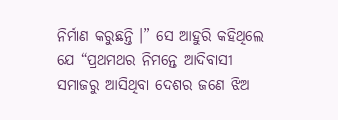ନିର୍ମାଣ କରୁଛନ୍ତି ।” ସେ ଆହୁରି କହିଥିଲେ ଯେ “ପ୍ରଥମଥର ନିମନ୍ତେ ଆଦିବାସୀ ସମାଜରୁ ଆସିଥିବା ଦେଶର ଜଣେ ଝିଅ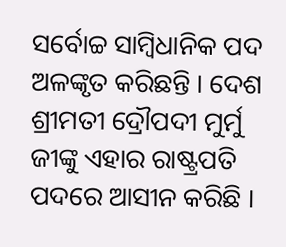ସର୍ବୋଚ୍ଚ ସାମ୍ବିଧାନିକ ପଦ ଅଳଙ୍କୃତ କରିଛନ୍ତି । ଦେଶ ଶ୍ରୀମତୀ ଦ୍ରୌପଦୀ ମୁର୍ମୁ ଜୀଙ୍କୁ ଏହାର ରାଷ୍ଟ୍ରପତି ପଦରେ ଆସୀନ କରିଛି ।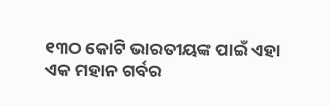୧୩ଠ କୋଟି ଭାରତୀୟଙ୍କ ପାଇଁ ଏହା ଏକ ମହାନ ଗର୍ବର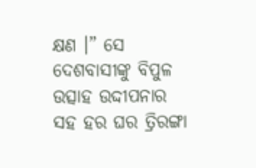କ୍ଷଣ ।” ସେ ଦେଶବାସୀଙ୍କୁ ବିପୁଳ ଉତ୍ସାହ ଉଦ୍ଦୀପନାର ସହ ହର ଘର ତ୍ରିରଙ୍ଗା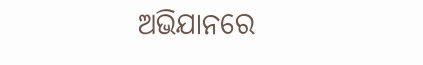ଅଭିଯାନରେ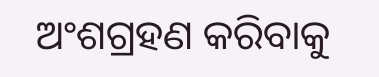ଅଂଶଗ୍ରହଣ କରିବାକୁ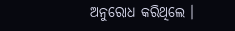ଅନୁରୋଧ କରିଥିଲେ ।